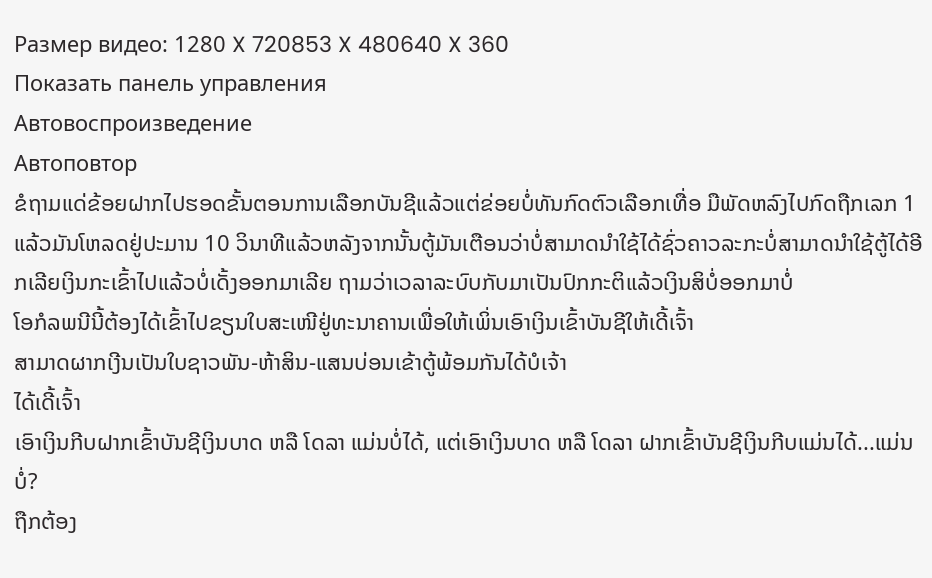Размер видео: 1280 X 720853 X 480640 X 360
Показать панель управления
Автовоспроизведение
Автоповтор
ຂໍຖາມແດ່ຂ້ອຍຝາກໄປຮອດຂັ້ນຕອນການເລືອກບັນຊີແລ້ວແຕ່ຂ່ອຍບໍ່ທັນກົດຕົວເລືອກເທື່ອ ມືພັດຫລົງໄປກົດຖືກເລກ 1 ແລ້ວມັນໂຫລດຢູ່ປະມານ 10 ວິນາທີແລ້ວຫລັງຈາກນັ້ນຕູ້ມັນເຕືອນວ່າບໍ່ສາມາດນຳໃຊ້ໄດ້ຊົ່ວຄາວລະກະບໍ່ສາມາດນຳໃຊ້ຕູ້ໄດ້ອີກເລີຍເງິນກະເຂົ້າໄປແລ້ວບໍ່ເດັ້ງອອກມາເລີຍ ຖາມວ່າເວລາລະບົບກັບມາເປັນປົກກະຕິແລ້ວເງິນສິບໍ່ອອກມາບໍ່
ໂອກໍລພນີນີ້ຕ້ອງໄດ້ເຂົ້າໄປຂຽນໃບສະເໜີຢູ່ທະນາຄານເພື່ອໃຫ້ເພິ່ນເອົາເງິນເຂົ້າບັນຊີໃຫ້ເດີ້ເຈົ້າ
ສາມາດຜາກເງີນເປັນໃບຊາວພັນ-ຫ້າສິນ-ແສນບ່ອນເຂ້າຕູ້ພ້ອມກັນໄດ້ບໍເຈ້າ
ໄດ້ເດີ້ເຈົ້າ
ເອົາເງິນກີບຝາກເຂົ້າບັນຊີເງິນບາດ ຫລື ໂດລາ ແມ່ນບໍ່ໄດ້, ແຕ່ເອົາເງິນບາດ ຫລື ໂດລາ ຝາກເຂົ້າບັນຊີເງິນກີບແມ່ນໄດ້...ແມ່ນບໍ່?
ຖືກຕ້ອງ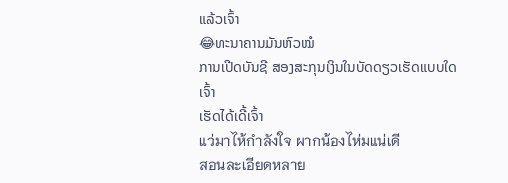ແລ້ວເຈົ້າ
😂ທະນາຄານມັນຫົວໝໍ
ການເປີດບັນຊີ ສອງສະກຸນເງິນໃນບັດດຽວເຮັດແບບໃດເຈົ້າ
ເຮັດໄດ້ເດີ້ເຈົ້າ
แว่มาไห้กำลังใจ ผากน้องไห่มแน่เดี
สอนละเอียดหลาย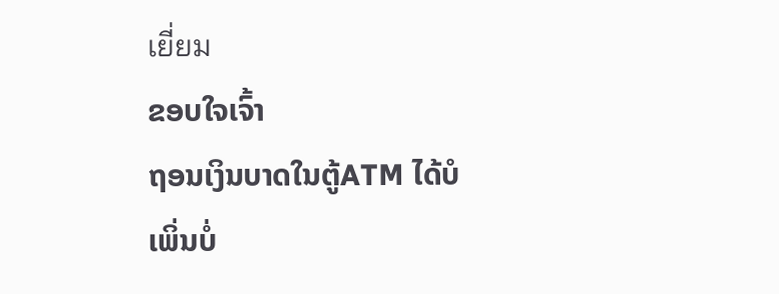เยี่ยม
ຂອບໃຈເຈົ້າ
ຖອນເງິນບາດໃນຕູ້ATM ໄດ້ບໍ
ເພິ່ນບໍ່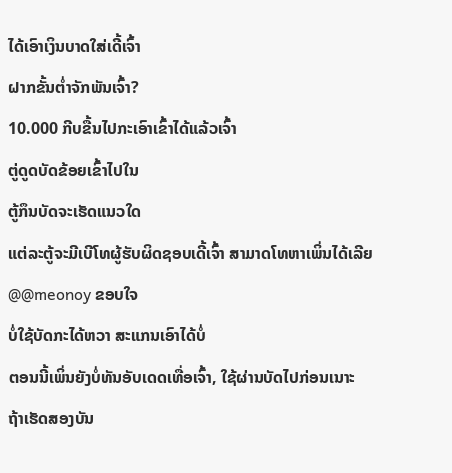ໄດ້ເອົາເງິນບາດໃສ່ເດີ້ເຈົ້າ
ຝາກຂັ້ນຕ່ຳຈັກພັນເຈົ້າ?
10.000 ກີບຂື້ນໄປກະເອົາເຂົ້າໄດ້ແລ້ວເຈົ້າ
ຕູ່ດູດບັດຂ້ອຍເຂົ້າໄປໃນ
ຕູ້ກຶນບັດຈະເຮັດແນວໃດ
ແຕ່ລະຕູ້ຈະມີເບີໂທຜູ້ຮັບຜິດຊອບເດີ້ເຈົ້າ ສາມາດໂທຫາເພິ່ນໄດ້ເລີຍ
@@meonoy ຂອບໃຈ
ບໍ່ໃຊ້ບັດກະໄດ້ຫວາ ສະແກນເອົາໄດ້ບໍ່
ຕອນນີ້ເພິ່ນຍັງບໍ່ທັນອັບເດດເທື່ອເຈົ້າ, ໃຊ້ຜ່ານບັດໄປກ່ອນເນາະ
ຖ້າເຮັດສອງບັນ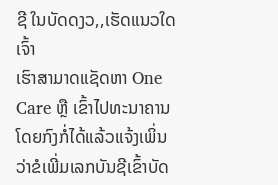ຊີ ໃນບັດດງວ,,ເຮັດແນວໃດເຈົ້າ
ເຮົາສາມາດແຊັດຫາ One Care ຫຼື ເຂົ້າໄປທະນາຄານໂດຍກົງກໍ່ໄດ້ແລ້ວແຈ້ງເພິ່ນວ່າຂໍເພີ່ມເລກບັນຊີເຂົ້າບັດ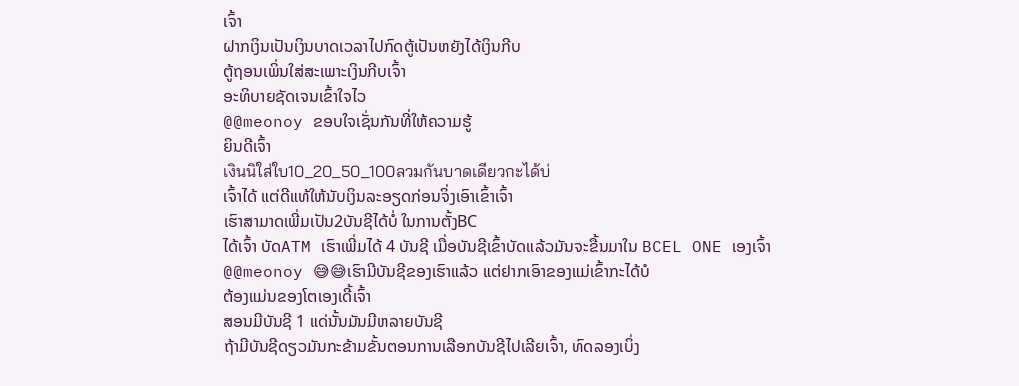ເຈົ້າ
ຝາກເງິນເປັນເງິນບາດເວລາໄປກົດຕູ້ເປັນຫຍັງໄດ້ເງິນກີບ
ຕູ້ຖອນເພິ່ນໃສ່ສະເພາະເງິນກີບເຈົ້າ
ອະທິບາຍຊັດເຈນເຂົ້າໃຈໄວ
@@meonoy ຂອບໃຈເຊັ່ນກັນທີ່ໃຫ້ຄວາມຮູ້
ຍິນດີເຈົ້າ
เงินนิใส่ใบ10_20_50_100ลวมกันบาดเดียวกะได้บ่
ເຈົ້າໄດ້ ແຕ່ດີແທ້ໃຫ້ນັບເງິນລະອຽດກ່ອນຈິ່ງເອົາເຂົ້າເຈົ້າ
ເຮົາສາມາດເພີ່ມເປັນ2ບັນຊີໄດ້ບໍ່ ໃນການຕັ້ງBC
ໄດ້ເຈົ້າ ບັດATM ເຮົາເພີ່ມໄດ້ 4 ບັນຊີ ເມື່ອບັນຊີເຂົ້າບັດແລ້ວມັນຈະຂື້ນມາໃນ BCEL ONE ເອງເຈົ້າ
@@meonoy 😅😅ເຮົາມີບັນຊີຂອງເຮົາແລ້ວ ແຕ່ຢາກເອົາຂອງແມ່ເຂົ້າກະໄດ້ບໍ
ຕ້ອງແມ່ນຂອງໂຕເອງເດີ້ເຈົ້າ
ສອນມີບັນຊີ 1 ແດ່ນັ້ນມັນມີຫລາຍບັນຊີ
ຖ້າມີບັນຊີດຽວມັນກະຂ້າມຂັ້ນຕອນການເລືອກບັນຊີໄປເລີຍເຈົ້າ, ທົດລອງເບິ່ງ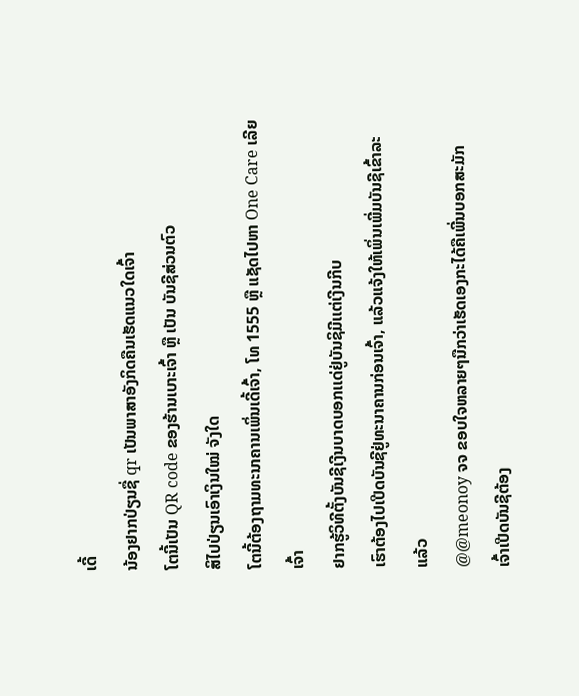ເດີ້
ນ້ອງຢາກປ່ຽນຊື່ qr ເປັນພາສາອັງກິດຄືນເຮັດແນວໃດເຈົ້າ
ໂຕນີ້ເປັນ QR code ຂອງຮ້ານເບາະເຈົ້າ ຫຼື ເປັນ ບັນຊີສ່ວນຕົວ
ສິໄປປ່ຽນເອົາເງິນໃໝ່ ຈັງໃດ
ໂຕນີ້ຕ້ອງຖາມທະນາຄານເພິ່ນເດີ້ເຈົ້າ, ໂທ 1555 ຫຼື ແຊັດໄປຫາ One Care ເລີຍເຈົ້າ
ຢາກຮູ້ວິທີຕັ້ງບັນຊີເງີນບາດບອກເເດ່ຢູ່ບັນຊິມີເເຕ່ເງີນກີບ
ເຮົາຕ້ອງໄປເປີດບັນຊີຢູ່ທະນາຄານກ່ອນເຈົ້າ, ແລ້ວແຈ້ງໃຫ້ເພິ່ນເພີ່ມບັນຊີເຂົ້າລະແລ້ວ
@@meonoy ຈຈ ຂອບໃຈຫລາຍໆນືກວ່າເຮັດເອງກະໄດ້ຄືເພີ່ນບອກສະມັກ
ເຈົ້າເປີດບັນຊີຕ້ອງ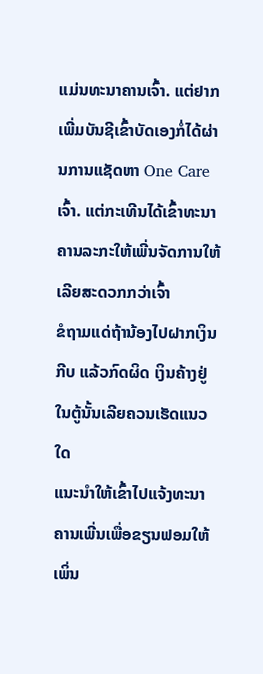ແມ່ນທະນາຄານເຈົ້າ. ແຕ່ຢາກເພີ່ມບັນຊີເຂົ້າບັດເອງກໍ່ໄດ້ຜ່ານການແຊັດຫາ One Care ເຈົ້າ. ແຕ່ກະເທີນໄດ້ເຂົ້າທະນາຄານລະກະໃຫ້ເພີ່ນຈັດການໃຫ້ເລີຍສະດວກກວ່າເຈົ້າ
ຂໍຖາມແດ່ຖ້ານ້ອງໄປຝາກເງິນກີບ ແລ້ວກົດຜິດ ເງິນຄ້າງຢູ່ໃນຕູ້ນັ້ນເລີຍຄວນເຮັດແນວໃດ
ແນະນຳໃຫ້ເຂົ້າໄປແຈ້ງທະນາຄານເພີ່ນເພື່ອຂຽນຟອມໃຫ້ເພິ່ນ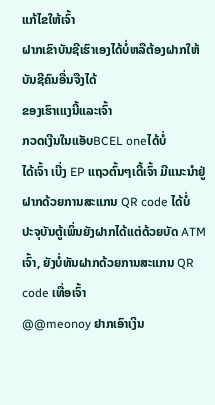ແກ້ໄຂໃຫ້ເຈົ້າ
ຝາກເຂົາບັນຊີເຮົາເອງໄດ້ບໍ່ຫລືຕ້ອງຝາກໃຫ້ບັນຊີຄົນອື່ນຈືງໄດ້
ຂອງເຮົາເແງນີ້ແລະເຈົ້າ
ກວດເງີນໃນແອັບBCEL oneໄດ້ບໍ່
ໄດ້ເຈົ້າ ເບີ່ງ EP ແຖວຕົ້ນໆເດີ້ເຈົ້າ ມີແນະນຳຢູ່
ຝາກດ້ວຍການສະແກນ QR code ໄດ້ບໍ່
ປະຈຸບັນຕູ້ເພິ່ນຍັງຝາກໄດ້ແຕ່ດ້ວຍບັດ ATM ເຈົ້າ, ຍັງບໍ່ທັນຝາກດ້ວຍການສະແກນ QR code ເທື່ອເຈົ້າ
@@meonoy ຢາກເອົາເງິນ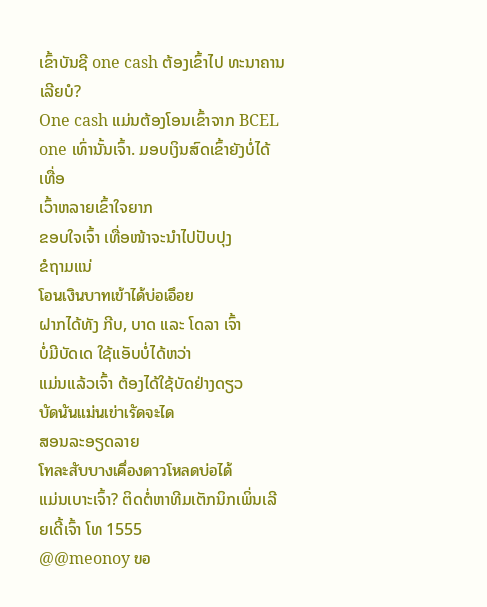ເຂົ້າບັນຊີ one cash ຕ້ອງເຂົ້າໄປ ທະນາຄານເລີຍບໍ?
One cash ແມ່ນຕ້ອງໂອນເຂົ້າຈາກ BCEL one ເທົ່ານັ້ນເຈົ້າ. ມອບເງິນສົດເຂົ້າຍັງບໍ່ໄດ້ເທື່ອ
ເວົ້າຫລາຍເຂົ້າໃຈຍາກ
ຂອບໃຈເຈົ້າ ເທື່ອໜ້າຈະນຳໄປປັບປຸງ
ຂໍຖາມແນ່
โอนเงินบาทเข้าได้บ่อเอึอย
ຝາກໄດ້ທັງ ກີບ, ບາດ ແລະ ໂດລາ ເຈົ້າ
ບໍ່ມີບັດເດ ໃຊ້ແອັບບໍ່ໄດ້ຫວ່າ
ແມ່ນແລ້ວເຈົ້າ ຕ້ອງໄດ້ໃຊ້ບັດຢ່າງດຽວ
บัดนันแม่นเข่าเรัดจะได
ສອນລະອຽດລາຍ
โทละสับบางเคึ่องดาวโหลดบ่อได้
ແມ່ນເບາະເຈົ້າ? ຕິດຕໍ່ຫາທີມເຕັກນິກເພິ່ນເລີຍເດີ້ເຈົ້າ ໂທ 1555
@@meonoy ขอ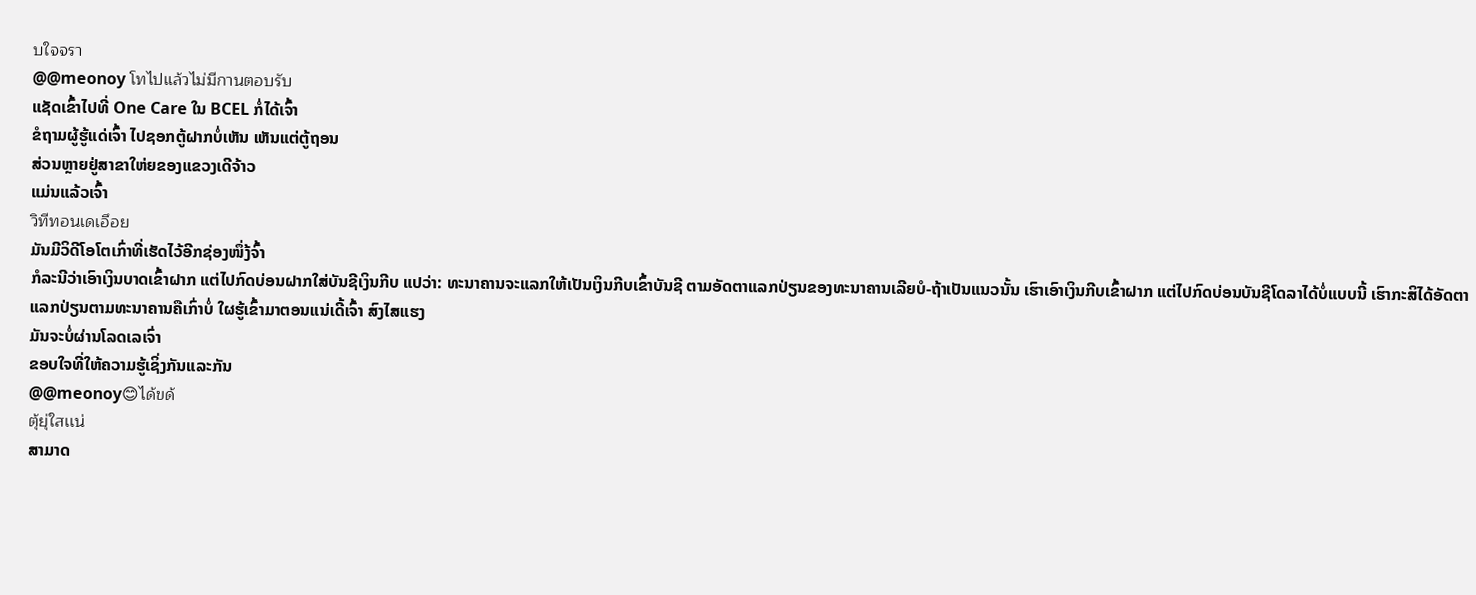บใจจรา
@@meonoy โทไปแล้วไม่มีกานตอบรับ
ແຊັດເຂົ້າໄປທີ່ One Care ໃນ BCEL ກໍ່ໄດ້ເຈົ້າ
ຂໍຖາມຜູ້ຮູ້ແດ່ເຈົ້າ ໄປຊອກຕູ້ຝາກບໍ່ເຫັນ ເຫັນແຕ່ຕູ້ຖອນ
ສ່ວນຫຼາຍຢູ່ສາຂາໃຫ່ຍຂອງແຂວງເດີຈ້າວ
ແມ່ນແລ້ວເຈົ້າ
วิทีทอนเดเอึอย
ມັນມີວິດີໂອໂຕເກົ່າທີ່ເຮັດໄວ້ອີກຊ່ອງໜຶ່ງ້ຈົ້າ
ກໍລະນີວ່າເອົາເງິນບາດເຂົ້າຝາກ ແຕ່ໄປກົດບ່ອນຝາກໃສ່ບັນຊີເງິນກີບ ແປວ່າ: ທະນາຄານຈະແລກໃຫ້ເປັນເງິນກີບເຂົ້າບັນຊີ ຕາມອັດຕາແລກປ່ຽນຂອງທະນາຄານເລີຍບໍ-ຖ້າເປັນແນວນັ້ນ ເຮົາເອົາເງິນກີບເຂົ້າຝາກ ແຕ່ໄປກົດບ່ອນບັນຊີໂດລາໄດ້ບໍ່ແບບນີ້ ເຮົາກະສິໄດ້ອັດຕາແລກປ່ຽນຕາມທະນາຄານຄືເກົ່າບໍ່ ໃຜຮູ້ເຂົ້າມາຕອນແນ່ເດີ້ເຈົ້າ ສົງໄສແຮງ
ມັນຈະບໍ່ຜ່ານໂລດເລເຈົ່າ
ຂອບໃຈທີ່ໃຫ້ຄວາມຮູ້ເຊິ່ງກັນແລະກັນ
@@meonoy😊ได้ขด้
ตุ้ยุ่ใสเเน่
ສາມາດ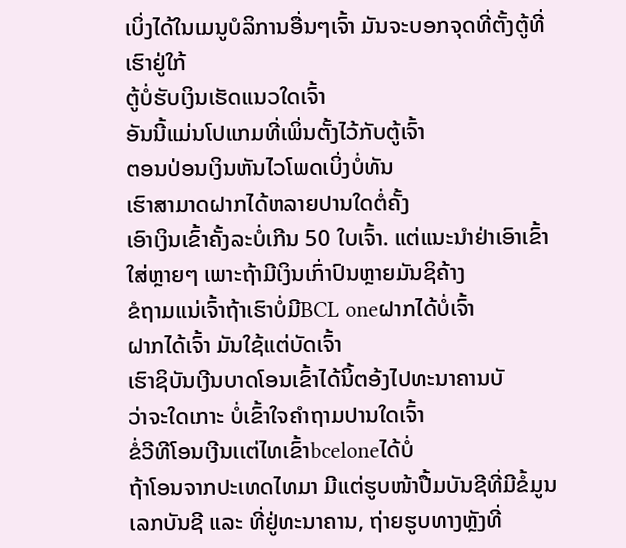ເບິ່ງໄດ້ໃນເມນູບໍລິການອື່ນໆເຈົ້າ ມັນຈະບອກຈຸດທີ່ຕັ້ງຕູ້ທີ່ເຮົາຢູ່ໃກ້
ຕູ້ບໍ່ຮັບເງິນເຮັດແນວໃດເຈົ້າ
ອັນນີ້ແມ່ນໂປແກມທີ່ເພິ່ນຕັ້ງໄວ້ກັບຕູ້ເຈົ້າ
ຕອນປ່ອນເງິນຫັນໄວໂພດເບິ່ງບໍ່ທັນ
ເຮົາສາມາດຝາກໄດ້ຫລາຍປານໃດຕໍ່ຄັ້ງ
ເອົາເງິນເຂົ້າຄັ້ງລະບໍ່ເກີນ 50 ໃບເຈົ້າ. ແຕ່ແນະນຳຢ່າເອົາເຂົ້າໃສ່ຫຼາຍໆ ເພາະຖ້າມີເງິນເກົ່າປົນຫຼາຍມັນຊິຄ້າງ
ຂໍຖາມແນ່ເຈົ້າຖ້າເຮົາບໍ່ມີBCL oneຝາກໄດ້ບໍ່ເຈົ້າ
ຝາກໄດ້ເຈົ້າ ມັນໃຊ້ແຕ່ບັດເຈົ້າ
ເຮົາຊິບັນເງີນບາດໂອນເຂົ້າໄດ້ນິ້ຕອ້ງໄປທະນາຄານບັ
ວ່າຈະໃດເກາະ ບໍ່ເຂົ້າໃຈຄຳຖາມປານໃດເຈົ້າ
ຂໍ່ວີທີໂອນເງີນເເຕ່ໄທເຂົ້າbceloneໄດ້ບໍ່
ຖ້າໂອນຈາກປະເທດໄທມາ ມີແຕ່ຮູບໜ້າປື້ມບັນຊີທີ່ມີຂໍ້ມູນເລກບັນຊີ ແລະ ທີ່ຢູ່ທະນາຄານ, ຖ່າຍຮູບທາງຫຼັງທີ່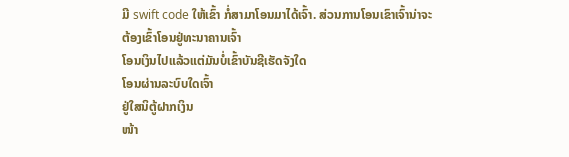ມີ swift code ໃຫ້ເຂົ້າ ກໍ່ສາມາໂອນມາໄດ້ເຈົ້າ. ສ່ວນການໂອນເຂົາເຈົ້ານ່າຈະຕ້ອງເຂົ້າໂອນຢູ່ທະນາຄານເຈົ້າ
ໂອນເງິນໄປແລ້ວແຕ່ມັນບ່ໍເຂົ້າບັນຊີເຮັດຈັງໃດ
ໂອນຜ່ານລະບົບໃດເຈົ້າ
ຢູ່ໃສນິຕູ້ຝາກເງິນ
ໜ້າ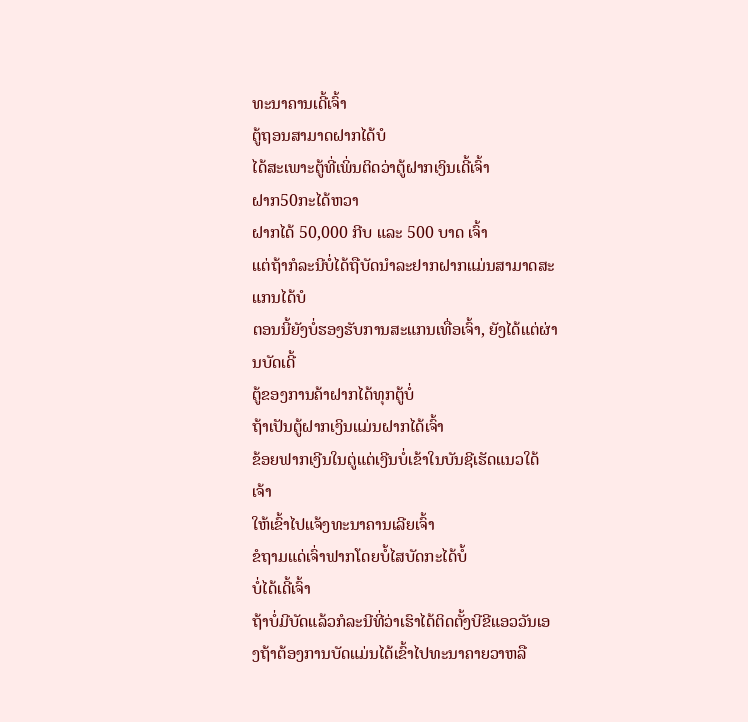ທະນາຄານເດີ້ເຈົ້າ
ຕູ້ຖອນສາມາດຝາກໄດ້ບໍ
ໄດ້ສະເພາະຕູ້ທີ່ເພິ່ນຕິດວ່າຕູ້ຝາກເງິນເດີ້ເຈົ້າ
ຝາກ50ກະໄດ້ຫວາ
ຝາກໄດ້ 50,000 ກີບ ແລະ 500 ບາດ ເຈົ້າ
ແຕ່ຖ້າກໍລະນີບໍ່ໄດ້ຖືບັດນຳລະຢາກຝາກແມ່ນສາມາດສະແກນໄດ້ບໍ
ຕອນນີ້ຍັງບໍ່ຮອງຮັບການສະແກນເທື່ອເຈົ້າ, ຍັງໄດ້ແຕ່ຜ່ານບັດເດີ້
ຕູ້ຂອງການຄ້າຝາກໄດ້ທຸກຕູ້ບໍ່
ຖ້າເປັນຕູ້ຝາກເງິນແມ່ນຝາກໄດ້ເຈົ້າ
ຂ້ອຍຟາກເງີນໃນຕູ່ແຕ່ເງີນບໍ່ເຂ້າໃນບັນຊີເຮັດແນວໃດ້ເຈ້າ
ໃຫ້ເຂົ້າໄປແຈ້ງທະນາຄານເລີຍເຈົ້າ
ຂໍຖາມແດ່ເຈົ່າຟາກໂດຍບໍ້ໄສບັດກະໄດ້ບໍ້
ບໍ່ໄດ້ເດີ້ເຈົ້າ
ຖ້າບໍ່ມີບັດແລ້ວກໍລະນີທີ່ວ່າເຮົາໄດ້ຕິດຕັ້ງບີຂີແອວວັນເອງຖ້າຕ້ອງການບັດແມ່ນໄດ້ເຂົ້າໄປທະນາຄາຍວາຫລື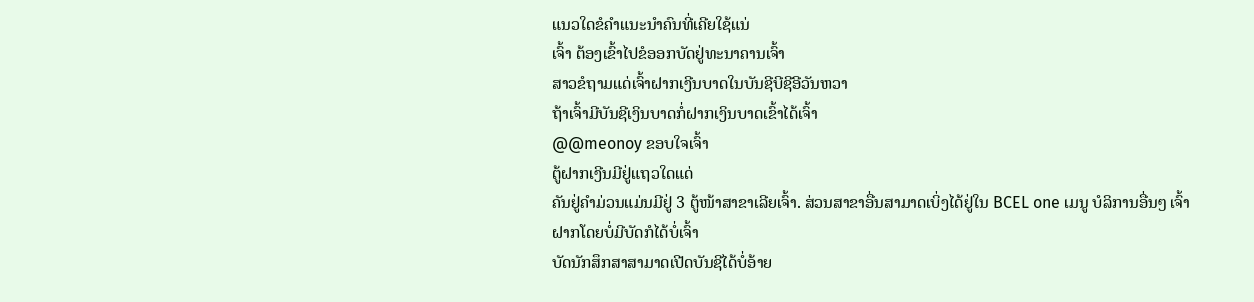ແນວໃດຂໍຄຳແນະນຳຄົນທີ່ເຄີຍໃຊ້ແນ່
ເຈົ້າ ຕ້ອງເຂົ້າໄປຂໍອອກບັດຢູ່ທະນາຄານເຈົ້າ
ສາວຂໍຖາມແດ່ເຈົ້າຝາກເງີນບາດໃນບັນຊີບີຊີອີວັນຫວາ
ຖ້າເຈົ້າມີບັນຊີເງິນບາດກໍ່ຝາກເງິນບາດເຂົ້າໄດ້ເຈົ້າ
@@meonoy ຂອບໃຈເຈົ້າ
ຕູ້ຝາກເງີນມີຢູ່ແຖວໃດແດ່
ຄັນຢູ່ຄຳມ່ວນແມ່ນມີຢູ່ 3 ຕູ້ໜ້າສາຂາເລີຍເຈົ້າ. ສ່ວນສາຂາອື່ນສາມາດເບິ່ງໄດ້ຢູ່ໃນ BCEL one ເມນູ ບໍລິການອື່ນໆ ເຈົ້າ
ຝາກໂດຍບໍ່ມີບັດກໍໄດ້ບໍ່ເຈົ້າ
ບັດນັກສຶກສາສາມາດເປີດບັນຊີໄດ້ບໍ່ອ້າຍ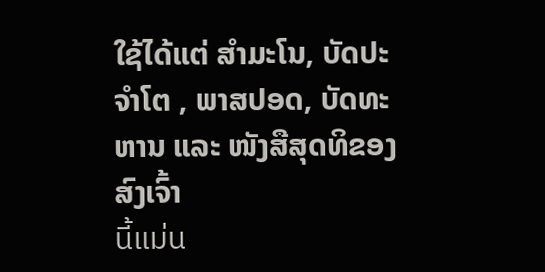ໃຊ້ໄດ້ແຕ່ ສຳມະໂນ, ບັດປະຈຳໂຕ , ພາສປອດ, ບັດທະຫານ ແລະ ໜັງສືສຸດທິຂອງສົງເຈົ້າ
นี้แม่น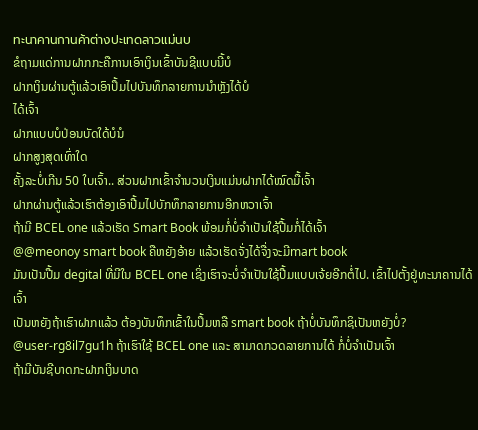ทะนาคานกานค้าต่างปะเทดลาวแม่นบ
ຂໍຖາມແດ່ການຝາກກະຄືການເອົາເງິນເຂົ້າບັນຊີແບບນີ້ບໍ
ຝາກເງິນຜ່ານຕູ້ແລ້ວເອົາປຶ້ມໄປບັນທຶກລາຍການນຳຫຼັງໄດ້ບໍ
ໄດ້ເຈົ້າ
ຝາກແບບບໍປ່ອນບັດໃດ້ບໍນໍ
ຝາກສູງສຸດເທົ່າໃດ
ຄັ້ງລະບໍ່ເກີນ 50 ໃບເຈົ້າ.. ສ່ວນຝາກເຂົ້າຈຳນວນເງິນແມ່ນຝາກໄດ້ໝົດມື້ເຈົ້າ
ຝາກຜ່ານຕູ້ແລ້ວເຮົາຕ້ອງເອົາປື້ມໄປບັກທຶກລາຍການອີກຫວາເຈົ້າ
ຖ້າມີ BCEL one ແລ້ວເຮັດ Smart Book ພ້ອມກໍ່ບໍ່ຈຳເປັນໃຊ້ປື້ມກໍ່ໄດ້ເຈົ້າ
@@meonoy smart book ຄືຫຍັງອ້າຍ ແລ້ວເຮັດຈັ່ງໄດ້ຈື່ງຈະມີmart book
ມັນເປັນປື້ມ degital ທີ່ມີໃນ BCEL one ເຊິ່ງເຮົາຈະບໍ່ຈຳເປັນໃຊ້ປື້ມແບບເຈ້ຍອີກຕໍ່ໄປ. ເຂົ້າໄປຕັ້ງຢູ່ທະນາຄານໄດ້ເຈົ້າ
ເປັນຫຍັງຖ້າເຮົາຝາກແລ້ວ ຕ້ອງບັນທຶກເຂົ້າໃນປຶ້ມຫລື smart book ຖ້າບໍ່ບັນທຶກຊິເປັນຫຍັງບໍ່?
@user-rg8il7gu1h ຖ້າເຮົາໃຊ້ BCEL one ແລະ ສາມາດກວດລາຍການໄດ້ ກໍ່ບໍ່ຈຳເປັນເຈົ້າ
ຖ້າມີບັນຊີບາດກະຝາກເງິນບາດ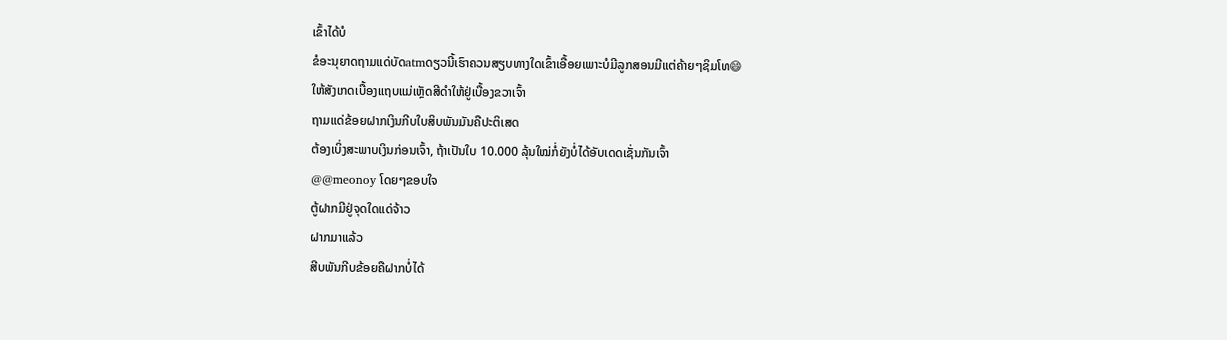ເຂົ້າໄດ້ບໍ
ຂໍອະນຸຍາດຖາມແດ່ບັດatmດຽວນີ້ເຮົາຄວນສຽບທາງໃດເຂົ້າເອື້ອຍເພາະບໍມີລູກສອນມີແຕ່ຄ້າຍໆຊິມໂທ😄
ໃຫ້ສັງເກດເບື້ອງແຖບແມ່ເຫຼັດສີດຳໃຫ້ຢູ່ເບື້ອງຂວາເຈົ້າ
ຖາມແດ່ຂ້ອຍຝາກເງິນກີບໃບສິບພັນມັນຄືປະຕິເສດ
ຕ້ອງເບິ່ງສະພາບເງິນກ່ອນເຈົ້າ, ຖ້າເປັນໃບ 10.000 ລຸ້ນໃໝ່ກໍ່ຍັງບໍ່ໄດ້ອັບເດດເຊັ່ນກັນເຈົ້າ
@@meonoy ໂດຍໆຂອບໃຈ
ຕູ້ຝາກມີຢູ່ຈຸດໃດແດ່ຈ້າວ
ຝາກມາແລ້ວ
ສີບພັນກີບຂ້ອຍຄືຝາກບໍ່ໄດ້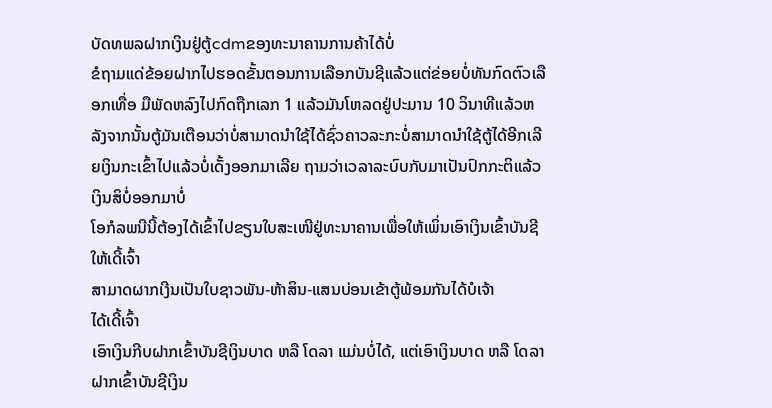ບັດທພລຝາກເງິນຢູ່ຕູ້cdmຂອງທະນາຄານການຄ້າໄດ້ບໍ່
ຂໍຖາມແດ່ຂ້ອຍຝາກໄປຮອດຂັ້ນຕອນການເລືອກບັນຊີແລ້ວແຕ່ຂ່ອຍບໍ່ທັນກົດຕົວເລືອກເທື່ອ ມືພັດຫລົງໄປກົດຖືກເລກ 1 ແລ້ວມັນໂຫລດຢູ່ປະມານ 10 ວິນາທີແລ້ວຫລັງຈາກນັ້ນຕູ້ມັນເຕືອນວ່າບໍ່ສາມາດນຳໃຊ້ໄດ້ຊົ່ວຄາວລະກະບໍ່ສາມາດນຳໃຊ້ຕູ້ໄດ້ອີກເລີຍເງິນກະເຂົ້າໄປແລ້ວບໍ່ເດັ້ງອອກມາເລີຍ ຖາມວ່າເວລາລະບົບກັບມາເປັນປົກກະຕິແລ້ວເງິນສິບໍ່ອອກມາບໍ່
ໂອກໍລພນີນີ້ຕ້ອງໄດ້ເຂົ້າໄປຂຽນໃບສະເໜີຢູ່ທະນາຄານເພື່ອໃຫ້ເພິ່ນເອົາເງິນເຂົ້າບັນຊີໃຫ້ເດີ້ເຈົ້າ
ສາມາດຜາກເງີນເປັນໃບຊາວພັນ-ຫ້າສິນ-ແສນບ່ອນເຂ້າຕູ້ພ້ອມກັນໄດ້ບໍເຈ້າ
ໄດ້ເດີ້ເຈົ້າ
ເອົາເງິນກີບຝາກເຂົ້າບັນຊີເງິນບາດ ຫລື ໂດລາ ແມ່ນບໍ່ໄດ້, ແຕ່ເອົາເງິນບາດ ຫລື ໂດລາ ຝາກເຂົ້າບັນຊີເງິນ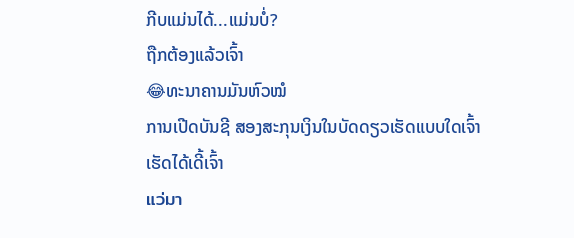ກີບແມ່ນໄດ້...ແມ່ນບໍ່?
ຖືກຕ້ອງແລ້ວເຈົ້າ
😂ທະນາຄານມັນຫົວໝໍ
ການເປີດບັນຊີ ສອງສະກຸນເງິນໃນບັດດຽວເຮັດແບບໃດເຈົ້າ
ເຮັດໄດ້ເດີ້ເຈົ້າ
แว่มา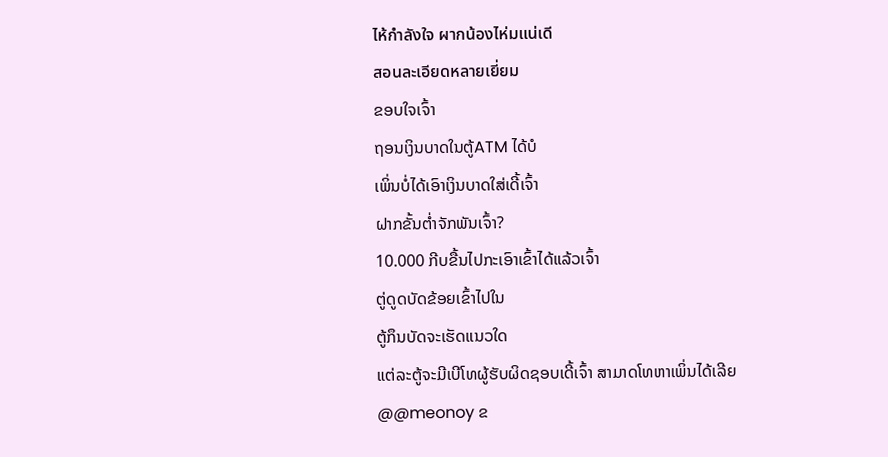ไห้กำลังใจ ผากน้องไห่มแน่เดี
สอนละเอียดหลายเยี่ยม
ຂອບໃຈເຈົ້າ
ຖອນເງິນບາດໃນຕູ້ATM ໄດ້ບໍ
ເພິ່ນບໍ່ໄດ້ເອົາເງິນບາດໃສ່ເດີ້ເຈົ້າ
ຝາກຂັ້ນຕ່ຳຈັກພັນເຈົ້າ?
10.000 ກີບຂື້ນໄປກະເອົາເຂົ້າໄດ້ແລ້ວເຈົ້າ
ຕູ່ດູດບັດຂ້ອຍເຂົ້າໄປໃນ
ຕູ້ກຶນບັດຈະເຮັດແນວໃດ
ແຕ່ລະຕູ້ຈະມີເບີໂທຜູ້ຮັບຜິດຊອບເດີ້ເຈົ້າ ສາມາດໂທຫາເພິ່ນໄດ້ເລີຍ
@@meonoy ຂ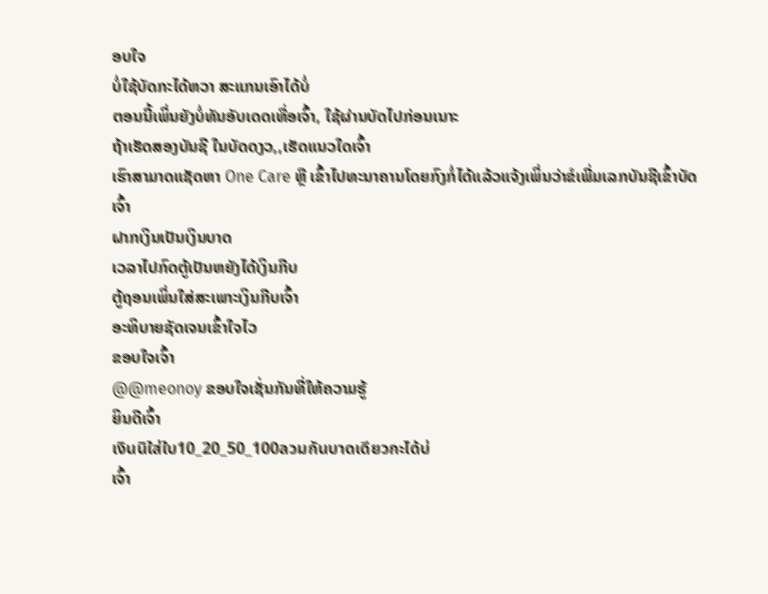ອບໃຈ
ບໍ່ໃຊ້ບັດກະໄດ້ຫວາ ສະແກນເອົາໄດ້ບໍ່
ຕອນນີ້ເພິ່ນຍັງບໍ່ທັນອັບເດດເທື່ອເຈົ້າ, ໃຊ້ຜ່ານບັດໄປກ່ອນເນາະ
ຖ້າເຮັດສອງບັນຊີ ໃນບັດດງວ,,ເຮັດແນວໃດເຈົ້າ
ເຮົາສາມາດແຊັດຫາ One Care ຫຼື ເຂົ້າໄປທະນາຄານໂດຍກົງກໍ່ໄດ້ແລ້ວແຈ້ງເພິ່ນວ່າຂໍເພີ່ມເລກບັນຊີເຂົ້າບັດເຈົ້າ
ຝາກເງິນເປັນເງິນບາດ
ເວລາໄປກົດຕູ້ເປັນຫຍັງໄດ້ເງິນກີບ
ຕູ້ຖອນເພິ່ນໃສ່ສະເພາະເງິນກີບເຈົ້າ
ອະທິບາຍຊັດເຈນເຂົ້າໃຈໄວ
ຂອບໃຈເຈົ້າ
@@meonoy ຂອບໃຈເຊັ່ນກັນທີ່ໃຫ້ຄວາມຮູ້
ຍິນດີເຈົ້າ
เงินนิใส่ใบ10_20_50_100ลวมกันบาดเดียวกะได้บ่
ເຈົ້າ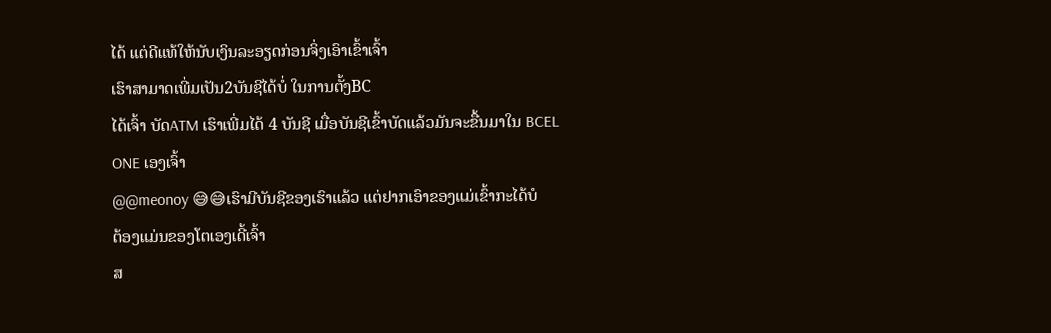ໄດ້ ແຕ່ດີແທ້ໃຫ້ນັບເງິນລະອຽດກ່ອນຈິ່ງເອົາເຂົ້າເຈົ້າ
ເຮົາສາມາດເພີ່ມເປັນ2ບັນຊີໄດ້ບໍ່ ໃນການຕັ້ງBC
ໄດ້ເຈົ້າ ບັດATM ເຮົາເພີ່ມໄດ້ 4 ບັນຊີ ເມື່ອບັນຊີເຂົ້າບັດແລ້ວມັນຈະຂື້ນມາໃນ BCEL ONE ເອງເຈົ້າ
@@meonoy 😅😅ເຮົາມີບັນຊີຂອງເຮົາແລ້ວ ແຕ່ຢາກເອົາຂອງແມ່ເຂົ້າກະໄດ້ບໍ
ຕ້ອງແມ່ນຂອງໂຕເອງເດີ້ເຈົ້າ
ສ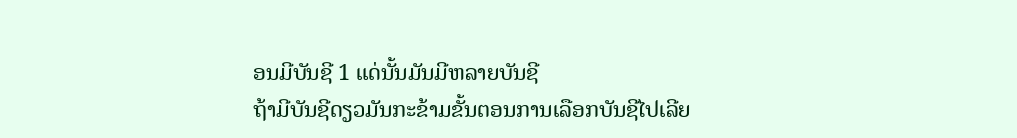ອນມີບັນຊີ 1 ແດ່ນັ້ນມັນມີຫລາຍບັນຊີ
ຖ້າມີບັນຊີດຽວມັນກະຂ້າມຂັ້ນຕອນການເລືອກບັນຊີໄປເລີຍ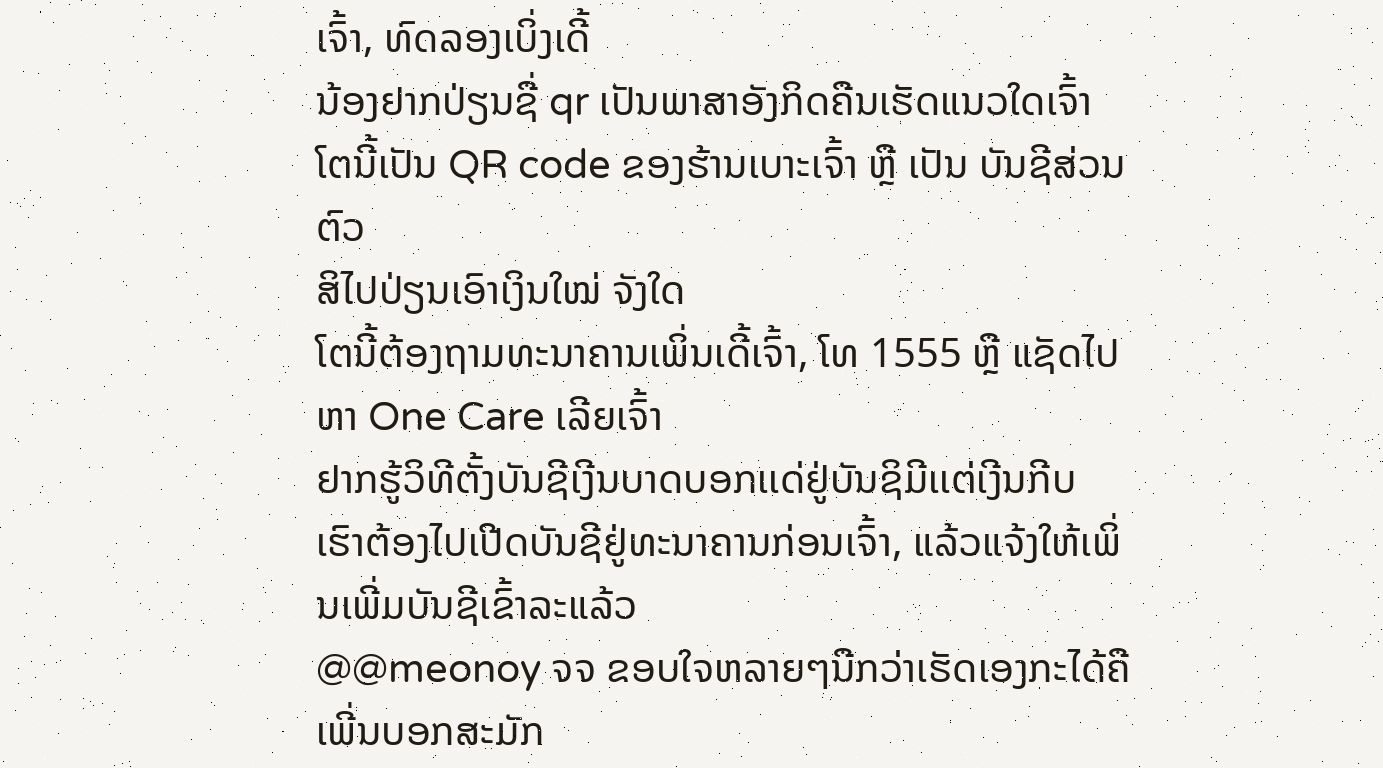ເຈົ້າ, ທົດລອງເບິ່ງເດີ້
ນ້ອງຢາກປ່ຽນຊື່ qr ເປັນພາສາອັງກິດຄືນເຮັດແນວໃດເຈົ້າ
ໂຕນີ້ເປັນ QR code ຂອງຮ້ານເບາະເຈົ້າ ຫຼື ເປັນ ບັນຊີສ່ວນຕົວ
ສິໄປປ່ຽນເອົາເງິນໃໝ່ ຈັງໃດ
ໂຕນີ້ຕ້ອງຖາມທະນາຄານເພິ່ນເດີ້ເຈົ້າ, ໂທ 1555 ຫຼື ແຊັດໄປຫາ One Care ເລີຍເຈົ້າ
ຢາກຮູ້ວິທີຕັ້ງບັນຊີເງີນບາດບອກເເດ່ຢູ່ບັນຊິມີເເຕ່ເງີນກີບ
ເຮົາຕ້ອງໄປເປີດບັນຊີຢູ່ທະນາຄານກ່ອນເຈົ້າ, ແລ້ວແຈ້ງໃຫ້ເພິ່ນເພີ່ມບັນຊີເຂົ້າລະແລ້ວ
@@meonoy ຈຈ ຂອບໃຈຫລາຍໆນືກວ່າເຮັດເອງກະໄດ້ຄືເພີ່ນບອກສະມັກ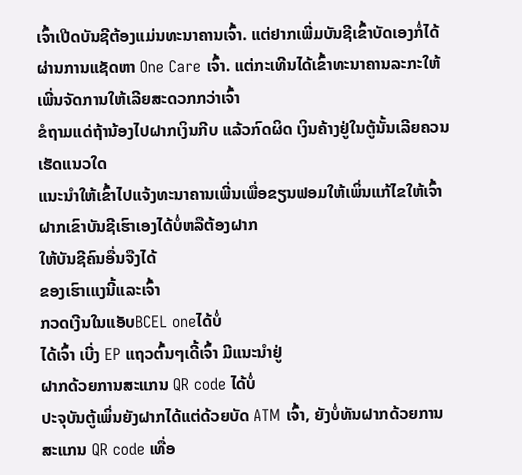ເຈົ້າເປີດບັນຊີຕ້ອງແມ່ນທະນາຄານເຈົ້າ. ແຕ່ຢາກເພີ່ມບັນຊີເຂົ້າບັດເອງກໍ່ໄດ້ຜ່ານການແຊັດຫາ One Care ເຈົ້າ. ແຕ່ກະເທີນໄດ້ເຂົ້າທະນາຄານລະກະໃຫ້ເພີ່ນຈັດການໃຫ້ເລີຍສະດວກກວ່າເຈົ້າ
ຂໍຖາມແດ່ຖ້ານ້ອງໄປຝາກເງິນກີບ ແລ້ວກົດຜິດ ເງິນຄ້າງຢູ່ໃນຕູ້ນັ້ນເລີຍຄວນເຮັດແນວໃດ
ແນະນຳໃຫ້ເຂົ້າໄປແຈ້ງທະນາຄານເພີ່ນເພື່ອຂຽນຟອມໃຫ້ເພິ່ນແກ້ໄຂໃຫ້ເຈົ້າ
ຝາກເຂົາບັນຊີເຮົາເອງໄດ້ບໍ່ຫລືຕ້ອງຝາກ
ໃຫ້ບັນຊີຄົນອື່ນຈືງໄດ້
ຂອງເຮົາເແງນີ້ແລະເຈົ້າ
ກວດເງີນໃນແອັບBCEL oneໄດ້ບໍ່
ໄດ້ເຈົ້າ ເບີ່ງ EP ແຖວຕົ້ນໆເດີ້ເຈົ້າ ມີແນະນຳຢູ່
ຝາກດ້ວຍການສະແກນ QR code ໄດ້ບໍ່
ປະຈຸບັນຕູ້ເພິ່ນຍັງຝາກໄດ້ແຕ່ດ້ວຍບັດ ATM ເຈົ້າ, ຍັງບໍ່ທັນຝາກດ້ວຍການສະແກນ QR code ເທື່ອ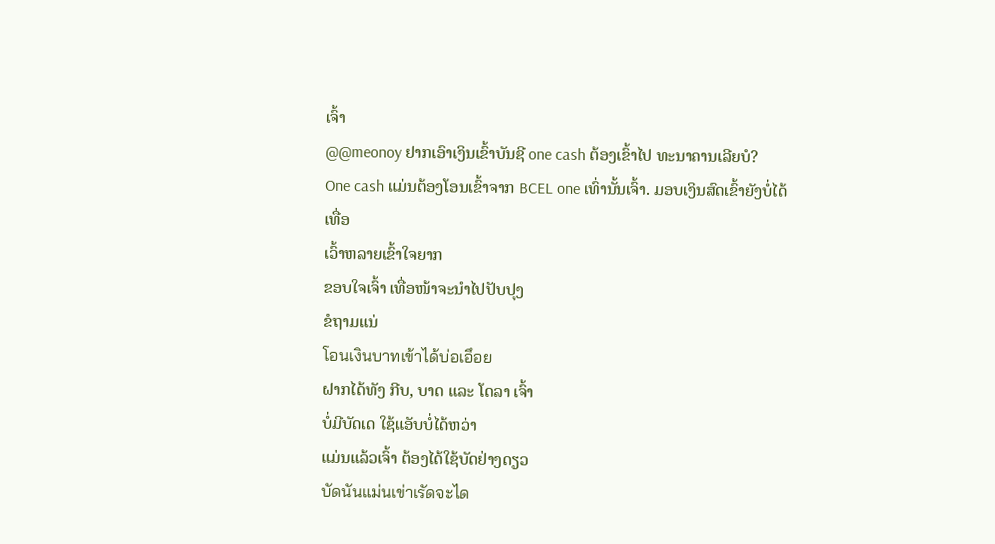ເຈົ້າ
@@meonoy ຢາກເອົາເງິນເຂົ້າບັນຊີ one cash ຕ້ອງເຂົ້າໄປ ທະນາຄານເລີຍບໍ?
One cash ແມ່ນຕ້ອງໂອນເຂົ້າຈາກ BCEL one ເທົ່ານັ້ນເຈົ້າ. ມອບເງິນສົດເຂົ້າຍັງບໍ່ໄດ້ເທື່ອ
ເວົ້າຫລາຍເຂົ້າໃຈຍາກ
ຂອບໃຈເຈົ້າ ເທື່ອໜ້າຈະນຳໄປປັບປຸງ
ຂໍຖາມແນ່
โอนเงินบาทเข้าได้บ่อเอึอย
ຝາກໄດ້ທັງ ກີບ, ບາດ ແລະ ໂດລາ ເຈົ້າ
ບໍ່ມີບັດເດ ໃຊ້ແອັບບໍ່ໄດ້ຫວ່າ
ແມ່ນແລ້ວເຈົ້າ ຕ້ອງໄດ້ໃຊ້ບັດຢ່າງດຽວ
บัดนันแม่นเข่าเรัดจะได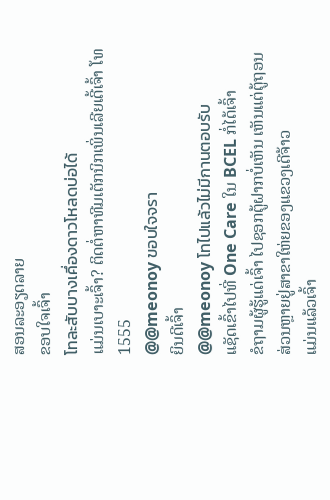ສອນລະອຽດລາຍ
ຂອບໃຈເຈົ້າ
โทละสับบางเคึ่องดาวโหลดบ่อได้
ແມ່ນເບາະເຈົ້າ? ຕິດຕໍ່ຫາທີມເຕັກນິກເພິ່ນເລີຍເດີ້ເຈົ້າ ໂທ 1555
@@meonoy ขอบใจจรา
ຍິນດີເຈົ້າ
@@meonoy โทไปแล้วไม่มีกานตอบรับ
ແຊັດເຂົ້າໄປທີ່ One Care ໃນ BCEL ກໍ່ໄດ້ເຈົ້າ
ຂໍຖາມຜູ້ຮູ້ແດ່ເຈົ້າ ໄປຊອກຕູ້ຝາກບໍ່ເຫັນ ເຫັນແຕ່ຕູ້ຖອນ
ສ່ວນຫຼາຍຢູ່ສາຂາໃຫ່ຍຂອງແຂວງເດີຈ້າວ
ແມ່ນແລ້ວເຈົ້າ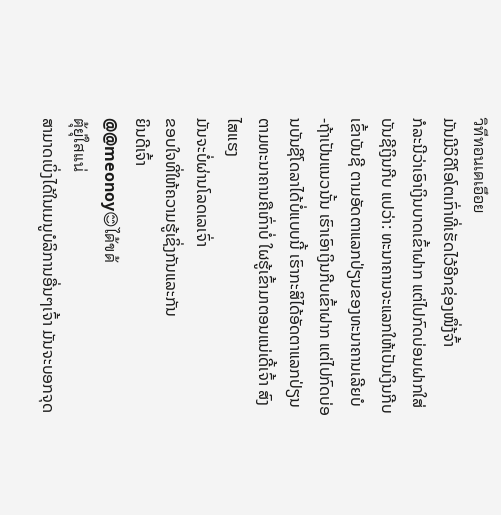วิทีทอนเดเอึอย
ມັນມີວິດີໂອໂຕເກົ່າທີ່ເຮັດໄວ້ອີກຊ່ອງໜຶ່ງ້ຈົ້າ
ກໍລະນີວ່າເອົາເງິນບາດເຂົ້າຝາກ ແຕ່ໄປກົດບ່ອນຝາກໃສ່ບັນຊີເງິນກີບ ແປວ່າ: ທະນາຄານຈະແລກໃຫ້ເປັນເງິນກີບເຂົ້າບັນຊີ ຕາມອັດຕາແລກປ່ຽນຂອງທະນາຄານເລີຍບໍ
-ຖ້າເປັນແນວນັ້ນ ເຮົາເອົາເງິນກີບເຂົ້າຝາກ ແຕ່ໄປກົດບ່ອນບັນຊີໂດລາໄດ້ບໍ່ແບບນີ້ ເຮົາກະສິໄດ້ອັດຕາແລກປ່ຽນຕາມທະນາຄານຄືເກົ່າບໍ່ ໃຜຮູ້ເຂົ້າມາຕອນແນ່ເດີ້ເຈົ້າ ສົງໄສແຮງ
ມັນຈະບໍ່ຜ່ານໂລດເລເຈົ່າ
ຂອບໃຈທີ່ໃຫ້ຄວາມຮູ້ເຊິ່ງກັນແລະກັນ
ຍິນດີເຈົ້າ
@@meonoy😊ได้ขด้
ตุ้ยุ่ใสเเน่
ສາມາດເບິ່ງໄດ້ໃນເມນູບໍລິການອື່ນໆເຈົ້າ ມັນຈະບອກຈຸດ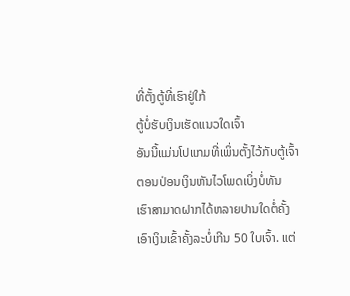ທີ່ຕັ້ງຕູ້ທີ່ເຮົາຢູ່ໃກ້
ຕູ້ບໍ່ຮັບເງິນເຮັດແນວໃດເຈົ້າ
ອັນນີ້ແມ່ນໂປແກມທີ່ເພິ່ນຕັ້ງໄວ້ກັບຕູ້ເຈົ້າ
ຕອນປ່ອນເງິນຫັນໄວໂພດເບິ່ງບໍ່ທັນ
ເຮົາສາມາດຝາກໄດ້ຫລາຍປານໃດຕໍ່ຄັ້ງ
ເອົາເງິນເຂົ້າຄັ້ງລະບໍ່ເກີນ 50 ໃບເຈົ້າ. ແຕ່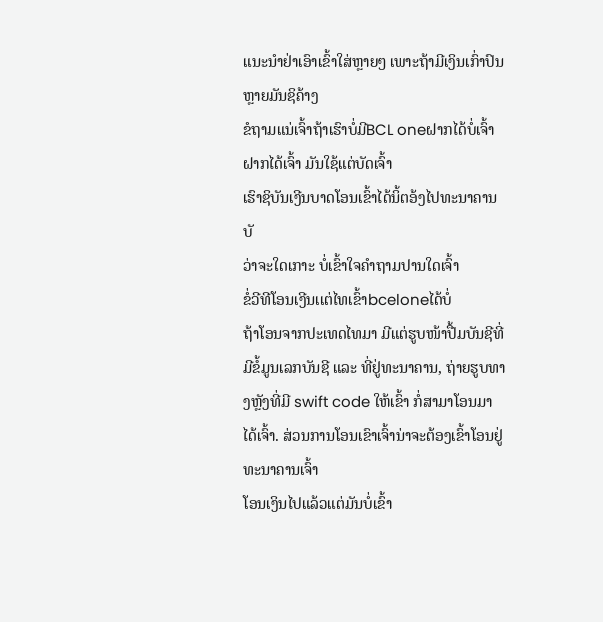ແນະນຳຢ່າເອົາເຂົ້າໃສ່ຫຼາຍໆ ເພາະຖ້າມີເງິນເກົ່າປົນຫຼາຍມັນຊິຄ້າງ
ຂໍຖາມແນ່ເຈົ້າຖ້າເຮົາບໍ່ມີBCL oneຝາກໄດ້ບໍ່ເຈົ້າ
ຝາກໄດ້ເຈົ້າ ມັນໃຊ້ແຕ່ບັດເຈົ້າ
ເຮົາຊິບັນເງີນບາດໂອນເຂົ້າໄດ້ນິ້ຕອ້ງໄປທະນາຄານບັ
ວ່າຈະໃດເກາະ ບໍ່ເຂົ້າໃຈຄຳຖາມປານໃດເຈົ້າ
ຂໍ່ວີທີໂອນເງີນເເຕ່ໄທເຂົ້າbceloneໄດ້ບໍ່
ຖ້າໂອນຈາກປະເທດໄທມາ ມີແຕ່ຮູບໜ້າປື້ມບັນຊີທີ່ມີຂໍ້ມູນເລກບັນຊີ ແລະ ທີ່ຢູ່ທະນາຄານ, ຖ່າຍຮູບທາງຫຼັງທີ່ມີ swift code ໃຫ້ເຂົ້າ ກໍ່ສາມາໂອນມາໄດ້ເຈົ້າ. ສ່ວນການໂອນເຂົາເຈົ້ານ່າຈະຕ້ອງເຂົ້າໂອນຢູ່ທະນາຄານເຈົ້າ
ໂອນເງິນໄປແລ້ວແຕ່ມັນບ່ໍເຂົ້າ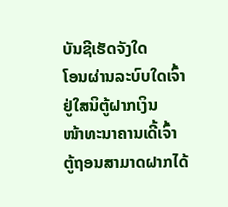ບັນຊີເຮັດຈັງໃດ
ໂອນຜ່ານລະບົບໃດເຈົ້າ
ຢູ່ໃສນິຕູ້ຝາກເງິນ
ໜ້າທະນາຄານເດີ້ເຈົ້າ
ຕູ້ຖອນສາມາດຝາກໄດ້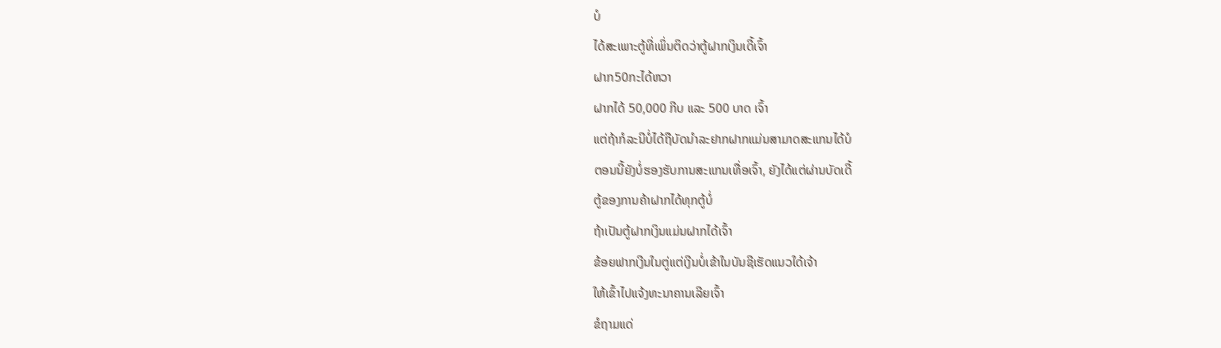ບໍ
ໄດ້ສະເພາະຕູ້ທີ່ເພິ່ນຕິດວ່າຕູ້ຝາກເງິນເດີ້ເຈົ້າ
ຝາກ50ກະໄດ້ຫວາ
ຝາກໄດ້ 50,000 ກີບ ແລະ 500 ບາດ ເຈົ້າ
ແຕ່ຖ້າກໍລະນີບໍ່ໄດ້ຖືບັດນຳລະຢາກຝາກແມ່ນສາມາດສະແກນໄດ້ບໍ
ຕອນນີ້ຍັງບໍ່ຮອງຮັບການສະແກນເທື່ອເຈົ້າ, ຍັງໄດ້ແຕ່ຜ່ານບັດເດີ້
ຕູ້ຂອງການຄ້າຝາກໄດ້ທຸກຕູ້ບໍ່
ຖ້າເປັນຕູ້ຝາກເງິນແມ່ນຝາກໄດ້ເຈົ້າ
ຂ້ອຍຟາກເງີນໃນຕູ່ແຕ່ເງີນບໍ່ເຂ້າໃນບັນຊີເຮັດແນວໃດ້ເຈ້າ
ໃຫ້ເຂົ້າໄປແຈ້ງທະນາຄານເລີຍເຈົ້າ
ຂໍຖາມແດ່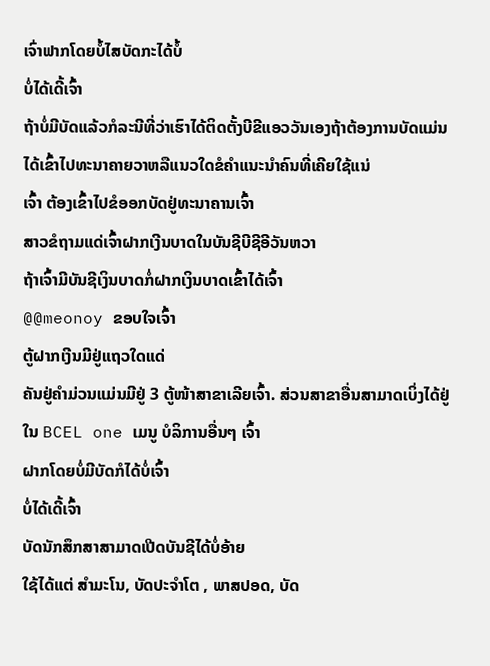ເຈົ່າຟາກໂດຍບໍ້ໄສບັດກະໄດ້ບໍ້
ບໍ່ໄດ້ເດີ້ເຈົ້າ
ຖ້າບໍ່ມີບັດແລ້ວກໍລະນີທີ່ວ່າເຮົາໄດ້ຕິດຕັ້ງບີຂີແອວວັນເອງຖ້າຕ້ອງການບັດແມ່ນໄດ້ເຂົ້າໄປທະນາຄາຍວາຫລືແນວໃດຂໍຄຳແນະນຳຄົນທີ່ເຄີຍໃຊ້ແນ່
ເຈົ້າ ຕ້ອງເຂົ້າໄປຂໍອອກບັດຢູ່ທະນາຄານເຈົ້າ
ສາວຂໍຖາມແດ່ເຈົ້າຝາກເງີນບາດໃນບັນຊີບີຊີອີວັນຫວາ
ຖ້າເຈົ້າມີບັນຊີເງິນບາດກໍ່ຝາກເງິນບາດເຂົ້າໄດ້ເຈົ້າ
@@meonoy ຂອບໃຈເຈົ້າ
ຕູ້ຝາກເງີນມີຢູ່ແຖວໃດແດ່
ຄັນຢູ່ຄຳມ່ວນແມ່ນມີຢູ່ 3 ຕູ້ໜ້າສາຂາເລີຍເຈົ້າ. ສ່ວນສາຂາອື່ນສາມາດເບິ່ງໄດ້ຢູ່ໃນ BCEL one ເມນູ ບໍລິການອື່ນໆ ເຈົ້າ
ຝາກໂດຍບໍ່ມີບັດກໍໄດ້ບໍ່ເຈົ້າ
ບໍ່ໄດ້ເດີ້ເຈົ້າ
ບັດນັກສຶກສາສາມາດເປີດບັນຊີໄດ້ບໍ່ອ້າຍ
ໃຊ້ໄດ້ແຕ່ ສຳມະໂນ, ບັດປະຈຳໂຕ , ພາສປອດ, ບັດ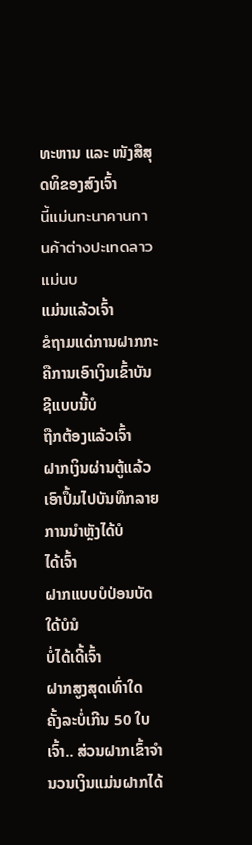ທະຫານ ແລະ ໜັງສືສຸດທິຂອງສົງເຈົ້າ
นี้แม่นทะนาคานกานค้าต่างปะเทดลาวแม่นบ
ແມ່ນແລ້ວເຈົ້າ
ຂໍຖາມແດ່ການຝາກກະຄືການເອົາເງິນເຂົ້າບັນຊີແບບນີ້ບໍ
ຖືກຕ້ອງແລ້ວເຈົ້າ
ຝາກເງິນຜ່ານຕູ້ແລ້ວເອົາປຶ້ມໄປບັນທຶກລາຍການນຳຫຼັງໄດ້ບໍ
ໄດ້ເຈົ້າ
ຝາກແບບບໍປ່ອນບັດໃດ້ບໍນໍ
ບໍ່ໄດ້ເດີ້ເຈົ້າ
ຝາກສູງສຸດເທົ່າໃດ
ຄັ້ງລະບໍ່ເກີນ 50 ໃບເຈົ້າ.. ສ່ວນຝາກເຂົ້າຈຳນວນເງິນແມ່ນຝາກໄດ້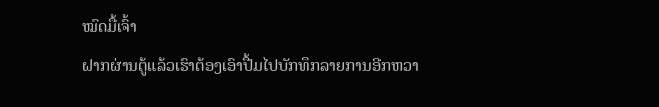ໝົດມື້ເຈົ້າ
ຝາກຜ່ານຕູ້ແລ້ວເຮົາຕ້ອງເອົາປື້ມໄປບັກທຶກລາຍການອີກຫວາ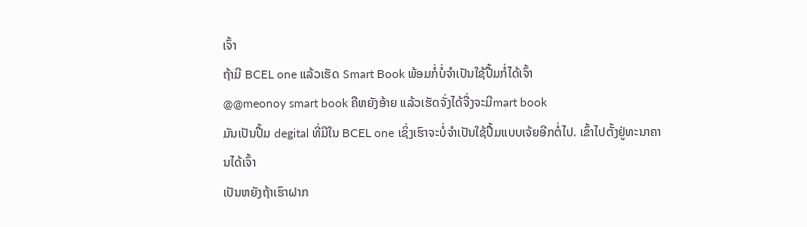ເຈົ້າ
ຖ້າມີ BCEL one ແລ້ວເຮັດ Smart Book ພ້ອມກໍ່ບໍ່ຈຳເປັນໃຊ້ປື້ມກໍ່ໄດ້ເຈົ້າ
@@meonoy smart book ຄືຫຍັງອ້າຍ ແລ້ວເຮັດຈັ່ງໄດ້ຈື່ງຈະມີmart book
ມັນເປັນປື້ມ degital ທີ່ມີໃນ BCEL one ເຊິ່ງເຮົາຈະບໍ່ຈຳເປັນໃຊ້ປື້ມແບບເຈ້ຍອີກຕໍ່ໄປ. ເຂົ້າໄປຕັ້ງຢູ່ທະນາຄານໄດ້ເຈົ້າ
ເປັນຫຍັງຖ້າເຮົາຝາກ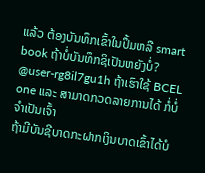ແລ້ວ ຕ້ອງບັນທຶກເຂົ້າໃນປຶ້ມຫລື smart book ຖ້າບໍ່ບັນທຶກຊິເປັນຫຍັງບໍ່?
@user-rg8il7gu1h ຖ້າເຮົາໃຊ້ BCEL one ແລະ ສາມາດກວດລາຍການໄດ້ ກໍ່ບໍ່ຈຳເປັນເຈົ້າ
ຖ້າມີບັນຊີບາດກະຝາກເງິນບາດເຂົ້າໄດ້ບໍ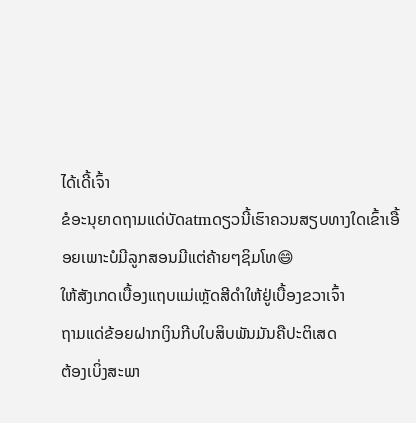ໄດ້ເດີ້ເຈົ້າ
ຂໍອະນຸຍາດຖາມແດ່ບັດatmດຽວນີ້ເຮົາຄວນສຽບທາງໃດເຂົ້າເອື້ອຍເພາະບໍມີລູກສອນມີແຕ່ຄ້າຍໆຊິມໂທ😄
ໃຫ້ສັງເກດເບື້ອງແຖບແມ່ເຫຼັດສີດຳໃຫ້ຢູ່ເບື້ອງຂວາເຈົ້າ
ຖາມແດ່ຂ້ອຍຝາກເງິນກີບໃບສິບພັນມັນຄືປະຕິເສດ
ຕ້ອງເບິ່ງສະພາ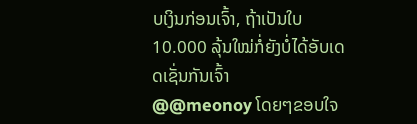ບເງິນກ່ອນເຈົ້າ, ຖ້າເປັນໃບ 10.000 ລຸ້ນໃໝ່ກໍ່ຍັງບໍ່ໄດ້ອັບເດດເຊັ່ນກັນເຈົ້າ
@@meonoy ໂດຍໆຂອບໃຈ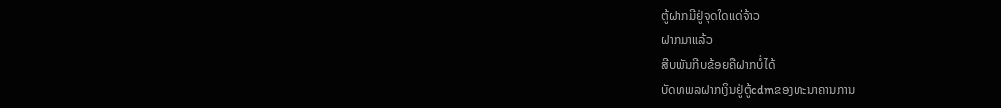ຕູ້ຝາກມີຢູ່ຈຸດໃດແດ່ຈ້າວ
ຝາກມາແລ້ວ
ສີບພັນກີບຂ້ອຍຄືຝາກບໍ່ໄດ້
ບັດທພລຝາກເງິນຢູ່ຕູ້cdmຂອງທະນາຄານການ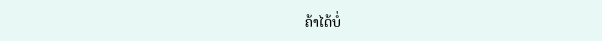ຄ້າໄດ້ບໍ່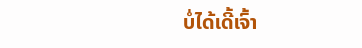ບໍ່ໄດ້ເດີ້ເຈົ້າ